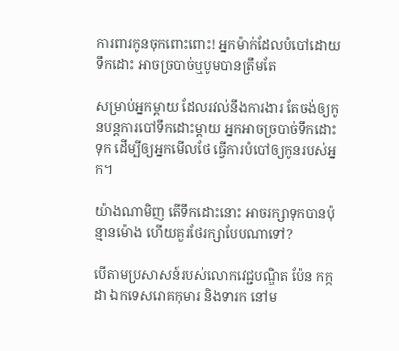ការពារកូនចុកពោះពោះ! អ្នកម៉ាក់ដែលបំបៅដោយទឹកដោះ អាចច្របាច់ឬបូមបានត្រឹមតែ

សម្រាប់អ្នកម្តាយ ដែលរវល់នឹងការងារ តែចង់ឲ្យកូនបន្តការបៅទឹកដោះម្តាយ អ្នកអាចច្របាច់ទឹកដោះទុក ដើម្បីឲ្យអ្នកមើលថែ ធ្វើការបំបៅឲ្យកូនរបស់អ្នក។

យ៉ាងណាមិញ តើទឹកដោះនោះ អាចរក្សាទុកបានប៉ុន្មានម៉ោង ហើយគួរថែរក្សាបែបណាទៅ?

បើតាមប្រសាសន៍របស់លោកវេជ្ជបណ្ឌិត ប៉ែន កក្កដា ឯកទេសរោគកុមារ និងទារក នៅម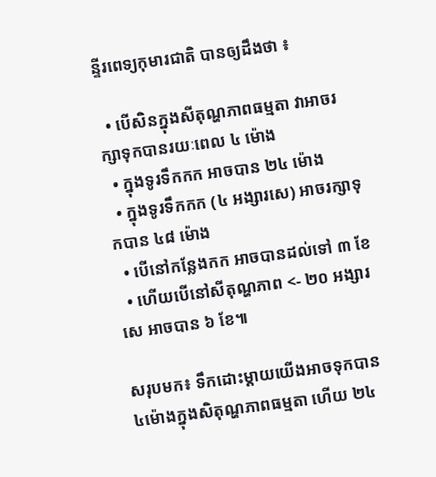ន្ទីរពេទ្យកុមារជាតិ បានឲ្យដឹងថា ៖

  • បើសិនក្នុងសីតុណ្ហភាពធម្មតា វាអាចរក្សាទុកបានរយៈពេល ៤ ម៉ោង
  • ក្នុងទូរទឹកកក អាចបាន ២៤ ម៉ោង
  • ក្នុងទូរទឹកកក (៤ អង្សារសេ) អាចរក្សាទុកបាន ៤៨ ម៉ោង
  • បើនៅកន្លែងកក អាចបានដល់ទៅ ៣ ខែ
  • ហើយបើនៅសីតុណ្ហភាព <- ២០ អង្សារសេ អាចបាន ៦ ខែ៕

សរុបមក៖ ទឹកដោះម្តាយយើងអាចទុកបាន ៤ម៉ោងក្នុងសិតុណ្ហភាពធម្មតា ហើយ ២៤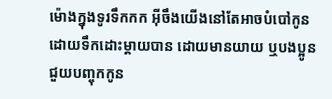ម៉ោងក្នុងទូរទឹកកក អ៊ីចឹងយើងនៅតែអាចបំបៅកូនដោយទឹកដោះម្តាយបាន ដោយមានយាយ ឬបងប្អូនជួយបញ្ចុកកូន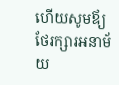ហើយសូមឪ្យថែរក្សារអនាម័យ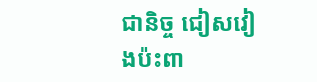ជានិច្ច ជៀសវៀងប៉ះពា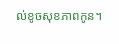ល់ខូចសុខភាពកូន។